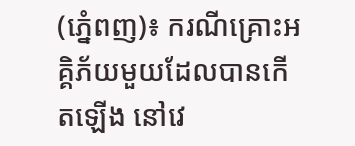(ភ្នំេពញ)៖ ករណីគ្រោះអគ្គិភ័យមួយដែលបានកើតឡើង នៅវេ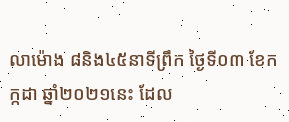លាម៉ោង ៨និង៤៥នាទីព្រឹក ថ្ងៃទី០៣ ខែកក្កដា ឆ្នាំ២០២១នេះ ដែល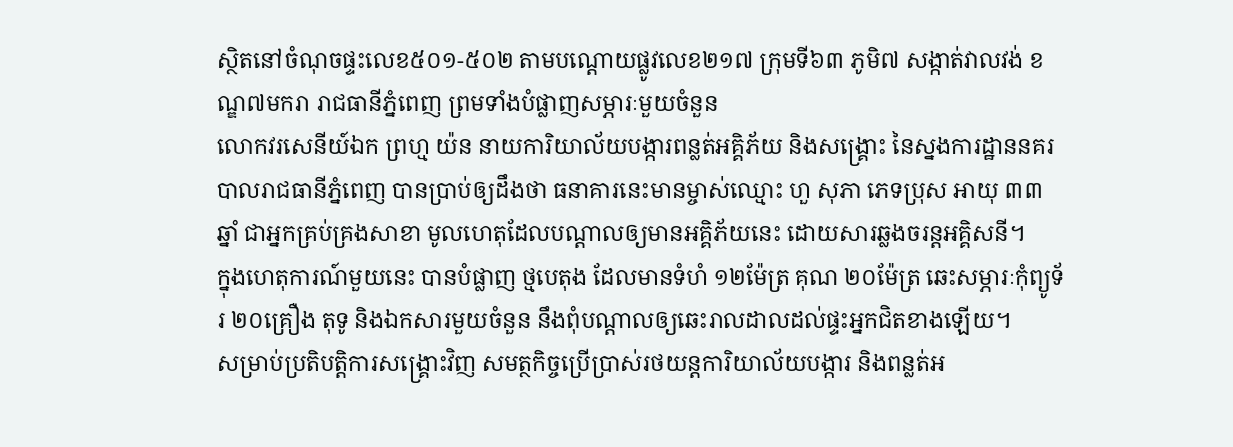ស្ថិតនៅចំណុចផ្ទះលេខ៥០១-៥០២ តាមបណ្ដោយផ្លូវលេខ២១៧ ក្រុមទី៦៣ ភូមិ៧ សង្កាត់វាលវង់ ខណ្ឌ៧មករា រាជធានីភ្នំពេញ ព្រមទាំងបំផ្លាញសម្ភារៈមួយចំនួន
លោកវរសេនីយ៍ឯក ព្រហ្ម យ៉ន នាយការិយាល័យបង្ការពន្លត់អគ្គិភ័យ និងសង្គ្រោះ នៃស្នងការដ្ឋាននគរបាលរាជធានីភ្នំពេញ បានប្រាប់ឲ្យដឹងថា ធនាគារនេះមានម្ចាស់ឈ្មោះ ហួ សុភា ភេទប្រុស អាយុ ៣៣ឆ្នាំ ជាអ្នកគ្រប់គ្រងសាខា មូលហេតុដែលបណ្ដាលឲ្យមានអគ្គិភ័យនេះ ដោយសារឆ្លងចរន្តអគ្គិសនី។
ក្នុងហេតុការណ៍មួយនេះ បានបំផ្លាញ ថ្មបេតុង ដែលមានទំហំ ១២ម៉ែត្រ គុណ ២០ម៉ែត្រ ឆេះសម្ភារៈកុំព្យូទ័រ ២០គ្រឿង តុទូ និងឯកសារមួយចំនួន នឹងពុំបណ្តាលឲ្យឆេះរាលដាលដល់ផ្ទះអ្នកជិតខាងឡើយ។
សម្រាប់ប្រតិបត្តិការសង្គ្រោះវិញ សមត្ថកិច្ចប្រើប្រាស់រថយន្ដការិយាល័យបង្ការ និងពន្លត់អ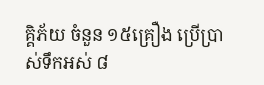គ្គិភ័យ ចំនួន ១៥គ្រឿង ប្រើប្រាស់ទឹកអស់ ៨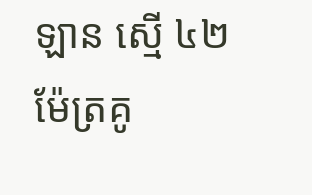ឡាន ស្មើ ៤២ម៉ែត្រគូ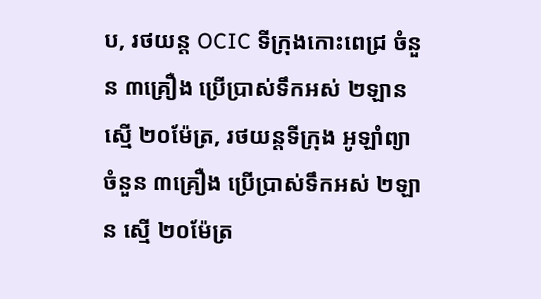ប, រថយន្ត OCIC ទីក្រុងកោះពេជ្រ ចំនួន ៣គ្រឿង ប្រើប្រាស់ទឹកអស់ ២ឡាន ស្មើ ២០ម៉ែត្រ, រថយន្តទីក្រុង អូឡាំព្យា ចំនួន ៣គ្រឿង ប្រើប្រាស់ទឹកអស់ ២ឡាន ស្មើ ២០ម៉ែត្រ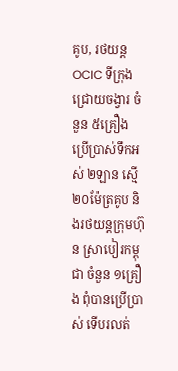គូប, រថយន្ត OCIC ទីក្រុងជ្រោយចង្វារ ចំនួន ៥គ្រឿង ប្រើប្រាស់ទឹកអស់ ២ឡាន ស្មើ ២០ម៉ែត្រគូប និងរថយន្តក្រុមហ៊ុន ស្រាបៀរកម្ពុជា ចំនួន ១គ្រឿង ពុំបានប្រើប្រាស់ ទើបរលត់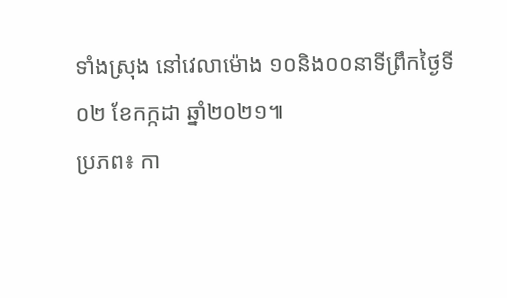ទាំងស្រុង នៅវេលាម៉ោង ១០និង០០នាទីព្រឹកថ្ងៃទី០២ ខែកក្កដា ឆ្នាំ២០២១៕
ប្រភព៖ កា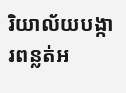រិយាល័យបង្ការពន្លត់អ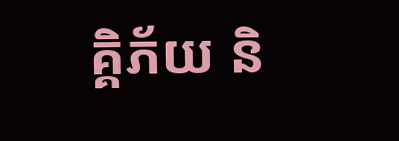គ្គិភ័យ និ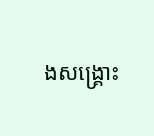ងសង្គ្រោះ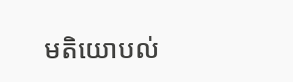មតិយោបល់